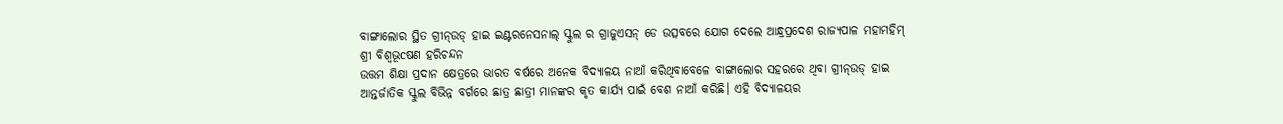ବାଙ୍ଗାଲୋର ସ୍ଥିତ ଗ୍ରୀନ୍ଉଡ୍ ହାଇ ଇଣ୍ଟରନେସନାଲ୍ ସ୍କୁଲ ର ଗ୍ରାଜୁଏସନ୍ ଡେ ଉତ୍ସବରେ ଯୋଗ ଦେଲେ ଆନ୍ଧ୍ରପ୍ରଦେଶ ରାଜ୍ୟପାଳ ମହାମହିମ୍ ଶ୍ରୀ ବିଶ୍ୱଭୂcଷଣ ହରିଚନ୍ଦନ
ଉତ୍ତମ ଶିକ୍ଷା ପ୍ରଦାନ କ୍ଷେତ୍ରରେ ଭାରତ ବର୍ଷରେ ଅନେକ ବିଦ୍ୟାଳୟ ନାଆଁ କରିଥିବାବେଳେ ବାଙ୍ଗାଲୋର ସହରରେ ଥିବା ଗ୍ରୀନ୍ଉଡ୍ ହାଇ ଆନ୍ତର୍ଜାତିକ ସ୍କୁଲ ବିଭିନ୍ନ ବର୍ଗରେ ଛାତ୍ର ଛାତ୍ରୀ ମାନଙ୍କର କୃତ କାର୍ଯ୍ୟ ପାଇଁ ବେଶ ନାଆଁ କରିଛି। ଏହି ବିଦ୍ୟାଳୟର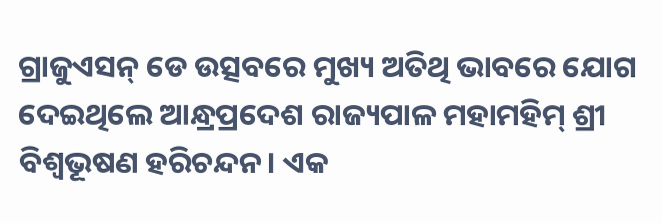ଗ୍ରାଜୁଏସନ୍ ଡେ ଉତ୍ସବରେ ମୁଖ୍ୟ ଅତିଥି ଭାବରେ ଯୋଗ ଦେଇଥିଲେ ଆନ୍ଧ୍ରପ୍ରଦେଶ ରାଜ୍ୟପାଳ ମହାମହିମ୍ ଶ୍ରୀ ବିଶ୍ୱଭୂଷଣ ହରିଚନ୍ଦନ। ଏକ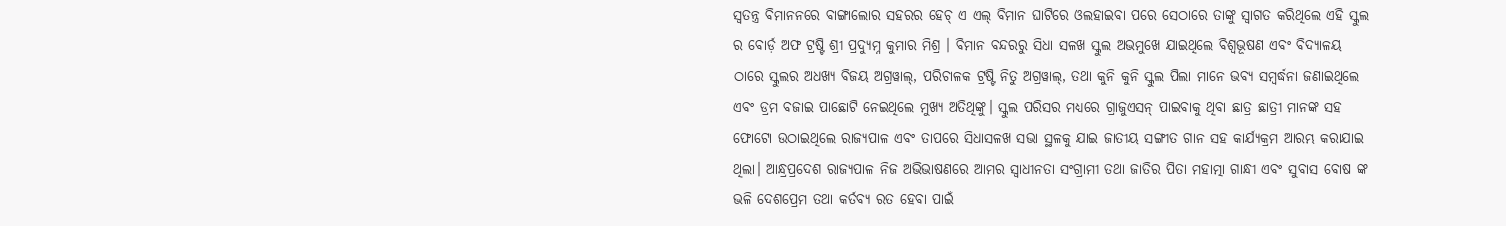ସ୍ୱତନ୍ତ୍ର ବିମାନନରେ ବାଙ୍ଗାଲୋର ସହରର ହେଚ୍ ଏ ଏଲ୍ ବିମାନ ଘାଟିରେ ଓଲହାଇବା ପରେ ସେଠାରେ ତାଙ୍କୁ ସ୍ବାଗତ କରିଥିଲେ ଏହି ସ୍କୁଲ ର ବୋର୍ଡ଼ ଅଫ ଟ୍ରଷ୍ଟି ଶ୍ରୀ ପ୍ରଦ୍ୟୁମ୍ନ କୁମାର ମିଶ୍ର । ବିମାନ ବନ୍ଦରରୁ ସିଧା ସଳଖ ସ୍କୁଲ ଅଭମୁଖେ ଯାଇଥିଲେ ବିଶ୍ୱଭୂଷଣ ଏବଂ ବିଦ୍ୟାଳୟ ଠାରେ ସ୍କୁଲର ଅଧଖ୍ୟ ବିଜୟ ଅଗ୍ରୱାଲ୍, ପରିଚାଳକ ଟ୍ରଷ୍ଟି ନିତୁ ଅଗ୍ରୱାଲ୍, ତଥା କୁନି କୁନି ସ୍କୁଲ ପିଲା ମାନେ ଭବ୍ୟ ସମ୍ବର୍ଦ୍ଧନା ଜଣାଇଥିଲେ ଏବଂ ଡ୍ରମ ବଜାଇ ପାଛୋଟି ନେଇଥିଲେ ମୁଖ୍ୟ ଅତିଥିଙ୍କୁ। ସ୍କୁଲ ପରିସର ମଧ୍ୟରେ ଗ୍ରାଜୁଏସନ୍ ପାଇବାକୁ ଥିବା ଛାତ୍ର ଛାତ୍ରୀ ମାନଙ୍କ ସହ ଫୋଟୋ ଉଠାଇଥିଲେ ରାଜ୍ୟପାଳ ଏବଂ ତାପରେ ସିଧାସଳଖ ସଭା ସ୍ଥଳକୁ ଯାଇ ଜାତୀୟ ସଙ୍ଗୀତ ଗାନ ସହ କାର୍ଯ୍ୟକ୍ରମ ଆରମ୍ଭ କରାଯାଇ ଥିଲା। ଆନ୍ଧ୍ରପ୍ରଦେଶ ରାଜ୍ୟପାଳ ନିଜ ଅଭିଭାଷଣରେ ଆମର ସ୍ୱାଧୀନତା ସଂଗ୍ରାମୀ ତଥା ଜାତିର ପିତା ମହାତ୍ମା ଗାନ୍ଧୀ ଏବଂ ସୁବାସ ବୋଷ ଙ୍କ ଭଳି ଦେଶପ୍ରେମ ତଥା କର୍ତବ୍ୟ ରତ ହେବା ପାଇଁ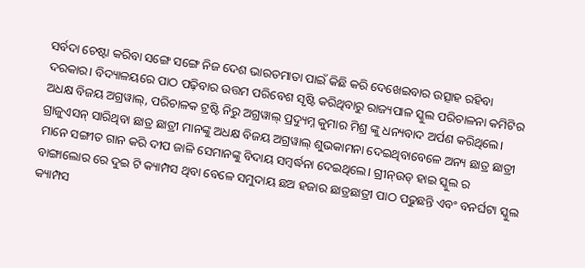ସର୍ବଦା ଚେଷ୍ଟା କରିବା ସଙ୍ଗେ ସଙ୍ଗେ ନିଜ ଦେଶ ଭାରତମାତା ପାଇଁ କିଛି କରି ଦେଖେଇବାର ଉତ୍ସାହ ରହିବା ଦରକାର। ବିଦ୍ୟାଳୟରେ ପାଠ ପଢ଼ିବାର ଉତ୍ତମ ପରିବେଶ ସୃଷ୍ଟି କରିଥିବାରୁ ରାଜ୍ୟପାଳ ସ୍କୁଲ ପରିଚାଳନା କମିଟିର ଅଧକ୍ଷ ବିଜୟ ଅଗ୍ରୱାଲ୍, ପରିଚାଳକ ଟ୍ରଷ୍ଟି ନିରୁ ଅଗ୍ରୱାଲ୍ ପ୍ରଦ୍ୟୁମ୍ନ କୁମାର ମିଶ୍ର ଙ୍କୁ ଧନ୍ୟବାଦ ଅର୍ପଣ କରିଥିଲେ। ଗ୍ରାଜୁଏସନ୍ ସାରିଥିବା ଛାତ୍ର ଛାତ୍ରୀ ମାନଙ୍କୁ ଅଧକ୍ଷ ବିଜୟ ଅଗ୍ରୱାଲ୍ ଶୁଭକାମନା ଦେଇଥିବାବେଳେ ଅନ୍ୟ ଛାତ୍ର ଛାତ୍ରୀ ମାନେ ସଙ୍ଗୀତ ଗାନ କରି ଦୀପ ଜାଳି ସେମାନଙ୍କୁ ବିଦାୟ ସମ୍ବର୍ଦ୍ଧନା ଦେଇଥିଲେ। ଗ୍ରୀନ୍ଉଡ୍ ହାଇ ସ୍କୁଲ ର ବାଙ୍ଗାଲୋର ରେ ଦୁଇ ଟି କ୍ୟାମ୍ପସ ଥିବା ବେଳେ ସମୁଦାୟ ଛଅ ହଜାର ଛାତ୍ରଛାତ୍ରୀ ପାଠ ପଢୁଛନ୍ତି ଏବଂ ବନର୍ଘଟା ସ୍କୁଲ କ୍ୟାମ୍ପସ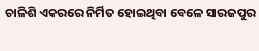ଚାଳିଶି ଏକରରେ ନିର୍ମିତ ହୋଇଥିବା ବେଳେ ସାରଜପୁର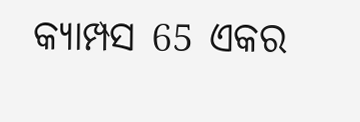କ୍ୟାମ୍ପସ 65 ଏକର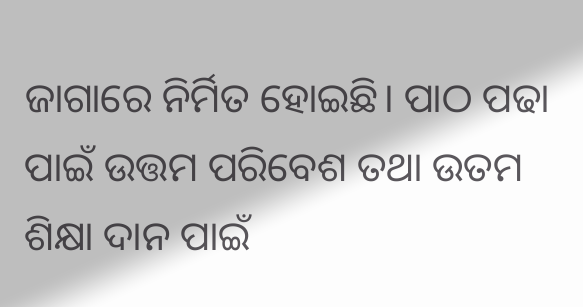ଜାଗାରେ ନିର୍ମିତ ହୋଇଛି। ପାଠ ପଢା ପାଇଁ ଉତ୍ତମ ପରିବେଶ ତଥା ଉତମ ଶିକ୍ଷା ଦାନ ପାଇଁ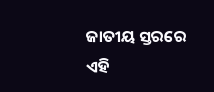ଜାତୀୟ ସ୍ତରରେ ଏହି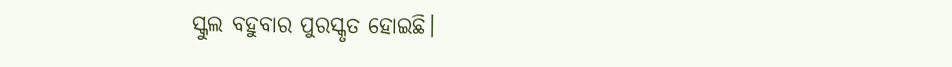ସ୍କୁଲ ବହୁବାର ପୁରସ୍କୃତ ହୋଇଛି।